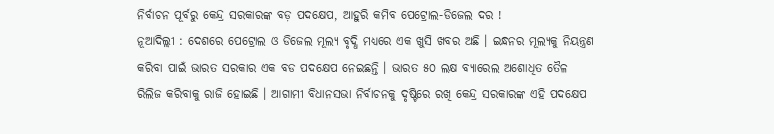ନିର୍ବାଚନ ପୂର୍ବରୁ କେନ୍ଦ୍ର ସରକାରଙ୍କ ବଡ଼ ପଦକ୍ଷେପ, ଆହୁରି କମିବ ପେଟ୍ରୋଲ-ଡିଜେଲ ଦର !
ନୂଆଦିଲ୍ଲୀ : ଦେଶରେ ପେଟ୍ରୋଲ ଓ ଡିଜେଲ ମୂଲ୍ୟ ବୃଦ୍ଧି ମଧ୍ୟରେ ଏକ ଖୁସି ଖବର ଅଛି । ଇନ୍ଧନର ମୂଲ୍ୟକୁ ନିୟନ୍ତ୍ରଣ କରିବା ପାଇଁ ଭାରତ ସରକାର ଏକ ବଡ ପଦକ୍ଷେପ ନେଇଛନ୍ତି । ଭାରତ ୫୦ ଲକ୍ଷ ବ୍ୟାରେଲ ଅଶୋଧିତ ତୈଳ ରିଲିଜ କରିବାକୁ ରାଜି ହୋଇଛି । ଆଗାମୀ ବିଧାନସଭା ନିର୍ବାଚନକୁ ଦୃଷ୍ଟିରେ ରଖି କେନ୍ଦ୍ର ସରକାରଙ୍କ ଏହି ପଦକ୍ଷେପ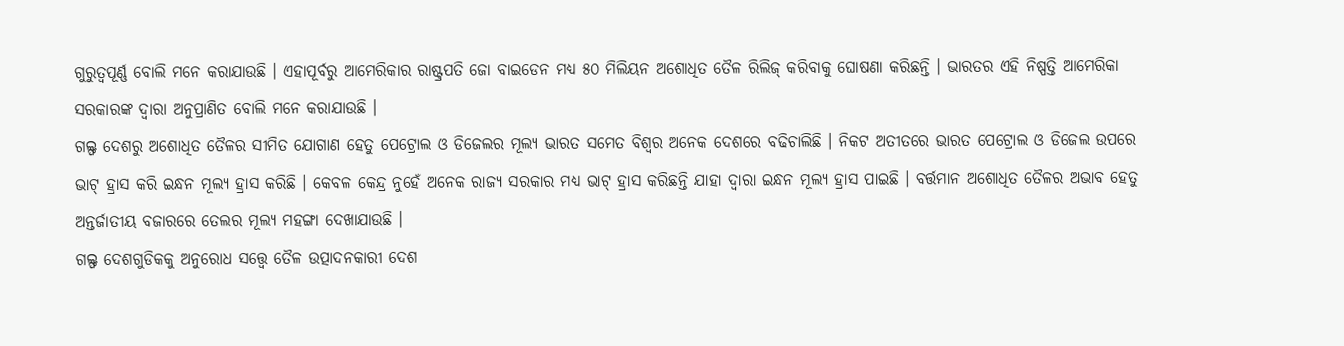ଗୁରୁତ୍ୱପୂର୍ଣ୍ଣ ବୋଲି ମନେ କରାଯାଉଛି । ଏହାପୂର୍ବରୁ ଆମେରିକାର ରାଷ୍ଟ୍ରପତି ଜୋ ବାଇଡେନ ମଧ୍ୟ ୫୦ ମିଲିୟନ ଅଶୋଧିତ ତୈଳ ରିଲିଜ୍ କରିବାକୁ ଘୋଷଣା କରିଛନ୍ତି । ଭାରତର ଏହି ନିଷ୍ପତ୍ତି ଆମେରିକା ସରକାରଙ୍କ ଦ୍ୱାରା ଅନୁପ୍ରାଣିତ ବୋଲି ମନେ କରାଯାଉଛି ।
ଗଲ୍ଫ ଦେଶରୁ ଅଶୋଧିତ ତୈଳର ସୀମିତ ଯୋଗାଣ ହେତୁ ପେଟ୍ରୋଲ ଓ ଡିଜେଲର ମୂଲ୍ୟ ଭାରତ ସମେତ ବିଶ୍ୱର ଅନେକ ଦେଶରେ ବଢିଚାଲିଛି । ନିକଟ ଅତୀତରେ ଭାରତ ପେଟ୍ରୋଲ ଓ ଡିଜେଲ ଉପରେ ଭାଟ୍ ହ୍ରାସ କରି ଇନ୍ଧନ ମୂଲ୍ୟ ହ୍ରାସ କରିଛି । କେବଳ କେନ୍ଦ୍ର ନୁହେଁ ଅନେକ ରାଜ୍ୟ ସରକାର ମଧ୍ୟ ଭାଟ୍ ହ୍ରାସ କରିଛନ୍ତି ଯାହା ଦ୍ୱାରା ଇନ୍ଧନ ମୂଲ୍ୟ ହ୍ରାସ ପାଇଛି । ବର୍ତ୍ତମାନ ଅଶୋଧିତ ତୈଳର ଅଭାବ ହେତୁ ଅନ୍ତର୍ଜାତୀୟ ବଜାରରେ ତେଲର ମୂଲ୍ୟ ମହଙ୍ଗା ଦେଖାଯାଉଛି ।
ଗଲ୍ଫ ଦେଶଗୁଡିକକୁ ଅନୁରୋଧ ସତ୍ତ୍ୱେ ତୈଳ ଉତ୍ପାଦନକାରୀ ଦେଶ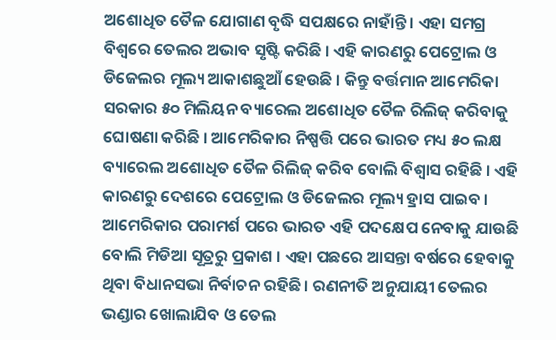ଅଶୋଧିତ ତୈଳ ଯୋଗାଣ ବୃଦ୍ଧି ସପକ୍ଷରେ ନାହାଁନ୍ତି । ଏହା ସମଗ୍ର ବିଶ୍ୱରେ ତେଲର ଅଭାବ ସୃଷ୍ଟି କରିଛି । ଏହି କାରଣରୁ ପେଟ୍ରୋଲ ଓ ଡିଜେଲର ମୂଲ୍ୟ ଆକାଶଛୁଆଁ ହେଉଛି । କିନ୍ତୁ ବର୍ତ୍ତମାନ ଆମେରିକା ସରକାର ୫୦ ମିଲିୟନ ବ୍ୟାରେଲ ଅଶୋଧିତ ତୈଳ ରିଲିଜ୍ କରିବାକୁ ଘୋଷଣା କରିଛି । ଆମେରିକାର ନିଷ୍ପତ୍ତି ପରେ ଭାରତ ମଧ୍ୟ ୫୦ ଲକ୍ଷ ବ୍ୟାରେଲ ଅଶୋଧିତ ତୈଳ ରିଲିଜ୍ କରିବ ବୋଲି ବିଶ୍ୱାସ ରହିଛି । ଏହି କାରଣରୁ ଦେଶରେ ପେଟ୍ରୋଲ ଓ ଡିଜେଲର ମୂଲ୍ୟ ହ୍ରାସ ପାଇବ । ଆମେରିକାର ପରାମର୍ଶ ପରେ ଭାରତ ଏହି ପଦକ୍ଷେପ ନେବାକୁ ଯାଉଛି ବୋଲି ମିଡିଆ ସୂତ୍ରରୁ ପ୍ରକାଶ । ଏହା ପଛରେ ଆସନ୍ତା ବର୍ଷରେ ହେବାକୁ ଥିବା ବିଧାନସଭା ନିର୍ବାଚନ ରହିଛି । ରଣନୀତି ଅନୁଯାୟୀ ତେଲର ଭଣ୍ଡାର ଖୋଲାଯିବ ଓ ତେଲ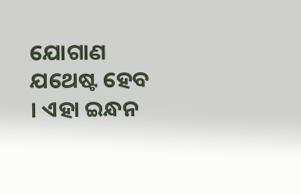ଯୋଗାଣ ଯଥେଷ୍ଟ ହେବ । ଏହା ଇନ୍ଧନ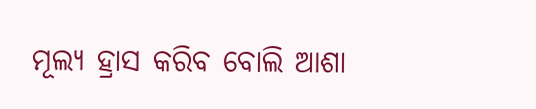ମୂଲ୍ୟ ହ୍ରାସ କରିବ ବୋଲି ଆଶା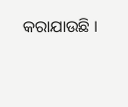କରାଯାଉଛି ।